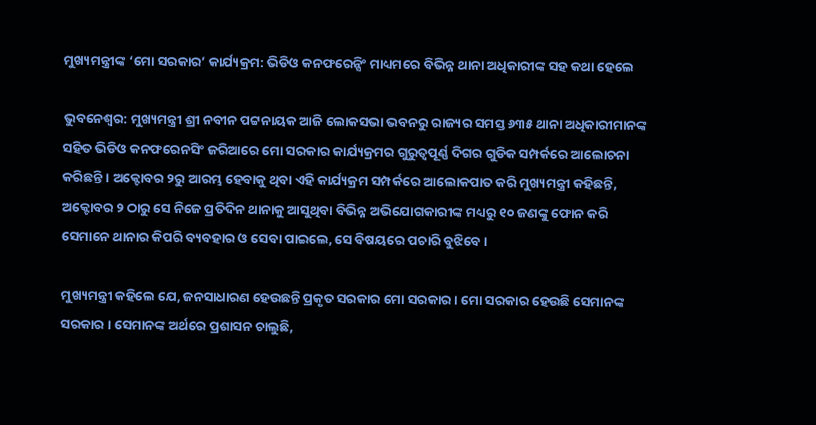ମୁଖ୍ୟମନ୍ତ୍ରୀଙ୍କ ‘ମୋ ସରକାର’ କାର୍ଯ୍ୟକ୍ରମ: ଭିଡିଓ କନଫରେନ୍ସିଂ ମାଧ୍ୟମରେ ବିଭିନ୍ନ ଥାନା ଅଧିକାରୀଙ୍କ ସହ କଥା ହେଲେ

ଭୁବନେଶ୍ୱର: ମୁଖ୍ୟମନ୍ତ୍ରୀ ଶ୍ରୀ ନବୀନ ପଟ୍ଟନାୟକ ଆଜି ଲୋକସଭା ଭବନରୁ ରାଜ୍ୟର ସମସ୍ତ ୬୩୫ ଥାନା ଅଧିକାରୀମାନଙ୍କ ସହିତ ଭିଡିଓ କନଫରେନସିଂ ଜରିଆରେ ମୋ ସରକାର କାର୍ଯ୍ୟକ୍ରମର ଗୁରୁତ୍ୱପୂର୍ଣ୍ଣ ଦିଗର ଗୁଡିକ ସମ୍ପର୍କରେ ଆଲୋଚନା କରିଛନ୍ତି । ଅକ୍ଟୋବର ୨ରୁ ଆରମ୍ଭ ହେବାକୁ ଥିବା ଏହି କାର୍ଯ୍ୟକ୍ରମ ସମ୍ପର୍କରେ ଆଲୋକପାତ କରି ମୁଖ୍ୟମନ୍ତ୍ରୀ କହିଛନ୍ତି, ଅକ୍ଟୋବର ୨ ଠାରୁ ସେ ନିଜେ ପ୍ରତିଦିନ ଥାନାକୁ ଆସୁଥିବା ବିଭିନ୍ନ ଅଭିଯୋଗକାରୀଙ୍କ ମଧ୍ୟରୁ ୧୦ ଜଣଙ୍କୁ ଫୋନ କରି ସେମାନେ ଥାନାର କିପରି ବ୍ୟବହାର ଓ ସେବା ପାଇଲେ, ସେ ବିଷୟରେ ପଚାରି ବୁଝିବେ ।

ମୁଖ୍ୟମନ୍ତ୍ରୀ କହିଲେ ଯେ, ଜନସାଧାରଣ ହେଉଛନ୍ତି ପ୍ରକୃତ ସରକାର ମୋ ସରକାର । ମୋ ସରକାର ହେଉଛି ସେମାନଙ୍କ ସରକାର । ସେମାନଙ୍କ ଅର୍ଥରେ ପ୍ରଶାସନ ଚାଲୁଛି,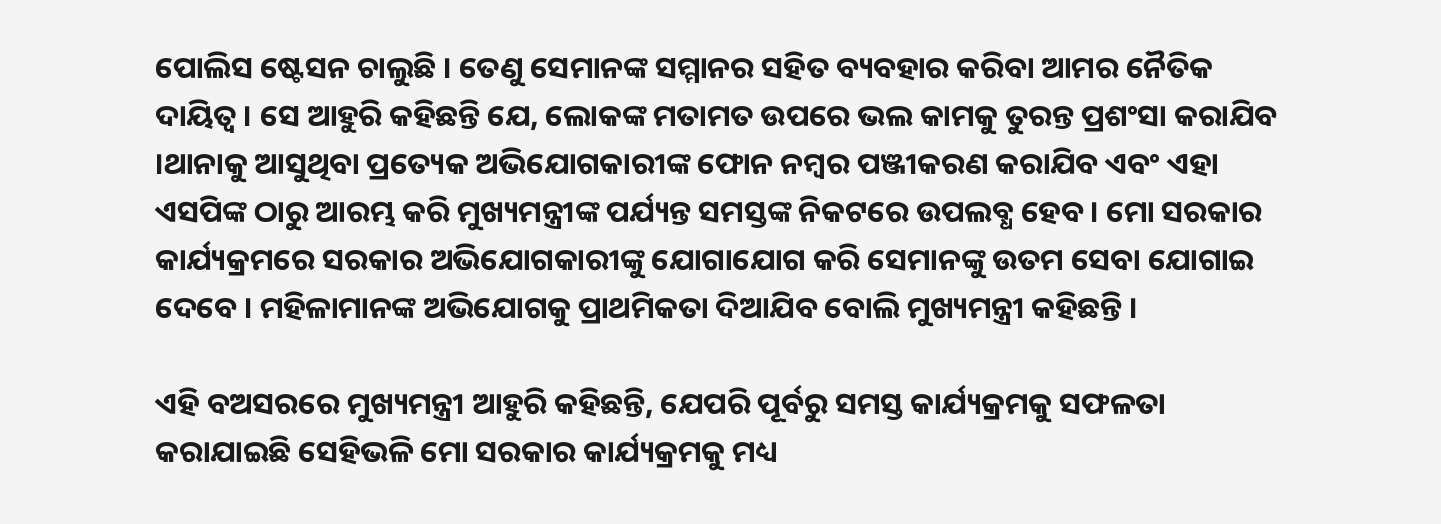ପୋଲିସ ଷ୍ଟେସନ ଚାଲୁଛି । ତେଣୁ ସେମାନଙ୍କ ସମ୍ମାନର ସହିତ ବ୍ୟବହାର କରିବା ଆମର ନୈତିକ ଦାୟିତ୍ୱ । ସେ ଆହୁରି କହିଛନ୍ତି ଯେ, ଲୋକଙ୍କ ମତାମତ ଉପରେ ଭଲ କାମକୁ ତୁରନ୍ତ ପ୍ରଶଂସା କରାଯିବ ।ଥାନାକୁ ଆସୁଥିବା ପ୍ରତ୍ୟେକ ଅଭିଯୋଗକାରୀଙ୍କ ଫୋନ ନମ୍ବର ପଞ୍ଜୀକରଣ କରାଯିବ ଏବଂ ଏହା ଏସପିଙ୍କ ଠାରୁ ଆରମ୍ଭ କରି ମୁଖ୍ୟମନ୍ତ୍ରୀଙ୍କ ପର୍ଯ୍ୟନ୍ତ ସମସ୍ତଙ୍କ ନିକଟରେ ଉପଲବ୍ଧ ହେବ । ମୋ ସରକାର କାର୍ଯ୍ୟକ୍ରମରେ ସରକାର ଅଭିଯୋଗକାରୀଙ୍କୁ ଯୋଗାଯୋଗ କରି ସେମାନଙ୍କୁ ଉତମ ସେବା ଯୋଗାଇ ଦେବେ । ମହିଳାମାନଙ୍କ ଅଭିଯୋଗକୁ ପ୍ରାଥମିକତା ଦିଆଯିବ ବୋଲି ମୁଖ୍ୟମନ୍ତ୍ରୀ କହିଛନ୍ତି ।

ଏହି ବଅସରରେ ମୁଖ୍ୟମନ୍ତ୍ରୀ ଆହୁରି କହିଛନ୍ତି, ଯେପରି ପୂର୍ବରୁ ସମସ୍ତ କାର୍ଯ୍ୟକ୍ରମକୁ ସଫଳତା କରାଯାଇଛି ସେହିଭଳି ମୋ ସରକାର କାର୍ଯ୍ୟକ୍ରମକୁ ମଧ୍ୟ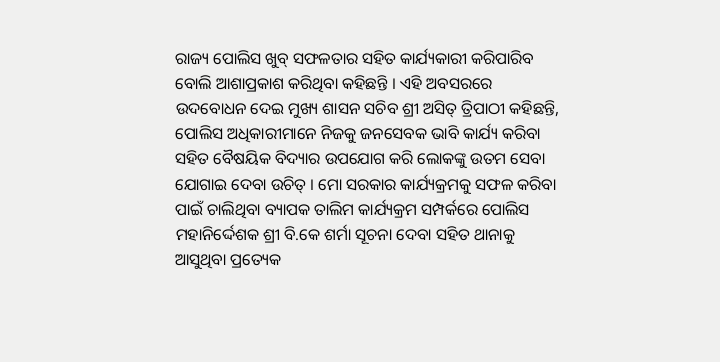ରାଜ୍ୟ ପୋଲିସ ଖୁବ୍ ସଫଳତାର ସହିତ କାର୍ଯ୍ୟକାରୀ କରିପାରିବ ବୋଲି ଆଶାପ୍ରକାଶ କରିଥିବା କହିଛନ୍ତି । ଏହି ଅବସରରେ ଉଦବୋଧନ ଦେଇ ମୁଖ୍ୟ ଶାସନ ସଚିବ ଶ୍ରୀ ଅସିତ୍ ତ୍ରିପାଠୀ କହିଛନ୍ତି, ପୋଲିସ ଅଧିକାରୀମାନେ ନିଜକୁ ଜନସେବକ ଭାବି କାର୍ଯ୍ୟ କରିବା ସହିତ ବୈଷୟିକ ବିଦ୍ୟାର ଉପଯୋଗ କରି ଲୋକଙ୍କୁ ଉତମ ସେବା ଯୋଗାଇ ଦେବା ଉଚିତ୍ । ମୋ ସରକାର କାର୍ଯ୍ୟକ୍ରମକୁ ସଫଳ କରିବା ପାଇଁ ଚାଲିଥିବା ବ୍ୟାପକ ତାଲିମ କାର୍ଯ୍ୟକ୍ରମ ସମ୍ପର୍କରେ ପୋଲିସ ମହାନିର୍ଦ୍ଦେଶକ ଶ୍ରୀ ବି.କେ ଶର୍ମା ସୂଚନା ଦେବା ସହିତ ଥାନାକୁ ଆସୁଥିବା ପ୍ରତ୍ୟେକ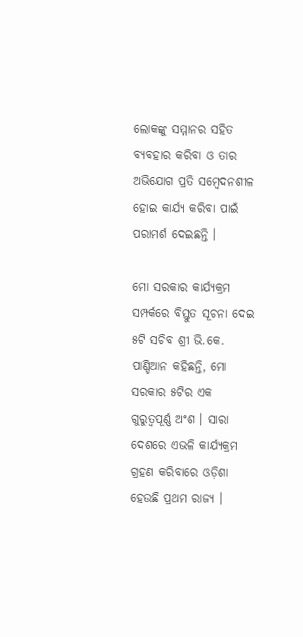ଲୋକଙ୍କୁ ସମ୍ମାନର ସହିତ ବ୍ୟବହାର କରିବା ଓ ତାର ଅଭିଯୋଗ ପ୍ରତି ସମ୍ବେଦନଶୀଳ ହୋଇ କାର୍ଯ୍ୟ କରିବା ପାଇଁ ପରାମର୍ଶ ଦେଇଛନ୍ତି ।

ମୋ ସରକାର କାର୍ଯ୍ୟକ୍ରମ ସମ୍ପର୍କରେ ବିସ୍ତୁତ ସୂଚନା ଦେଇ ୫ଟି ସଚିବ ଶ୍ରୀ ଭି.କେ. ପାଣ୍ଡିଆନ କହିଛନ୍ତି, ମୋ ସରକାର ୫ଟିର ଏକ ଗୁରୁତ୍ୱପୂର୍ଣ୍ଣ ଅଂଶ । ସାରା ଦେଶରେ ଏଭଳି କାର୍ଯ୍ୟକ୍ରମ ଗ୍ରହଣ କରିବାରେ ଓଡ଼ିଶା ହେଉଛି ପ୍ରଥମ ରାଜ୍ୟ ।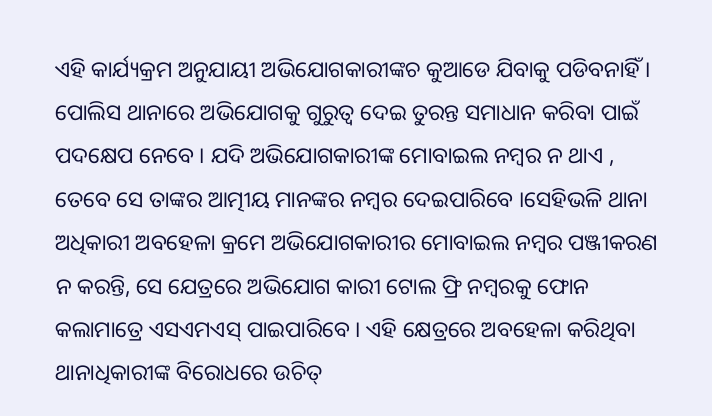ଏହି କାର୍ଯ୍ୟକ୍ରମ ଅନୁଯାୟୀ ଅଭିଯୋଗକାରୀଙ୍କଚ କୁଆଡେ ଯିବାକୁ ପଡିବନାହିଁ । ପୋଲିସ ଥାନାରେ ଅଭିଯୋଗକୁ ଗୁରୁତ୍ୱ ଦେଇ ତୁରନ୍ତ ସମାଧାନ କରିବା ପାଇଁ ପଦକ୍ଷେପ ନେବେ । ଯଦି ଅଭିଯୋଗକାରୀଙ୍କ ମୋବାଇଲ ନମ୍ବର ନ ଥାଏ , ତେବେ ସେ ତାଙ୍କର ଆତ୍ମୀୟ ମାନଙ୍କର ନମ୍ବର ଦେଇପାରିବେ ।ସେହିଭଳି ଥାନା ଅଧିକାରୀ ଅବହେଳା କ୍ରମେ ଅଭିଯୋଗକାରୀର ମୋବାଇଲ ନମ୍ବର ପଞ୍ଜୀକରଣ ନ କରନ୍ତି, ସେ ଯେତ୍ରରେ ଅଭିଯୋଗ କାରୀ ଟୋଲ ଫ୍ରି ନମ୍ବରକୁ ଫୋନ କଲାମାତ୍ରେ ଏସଏମଏସ୍ ପାଇପାରିବେ । ଏହି କ୍ଷେତ୍ରରେ ଅବହେଳା କରିଥିବା ଥାନାଧିକାରୀଙ୍କ ବିରୋଧରେ ଉଚିତ୍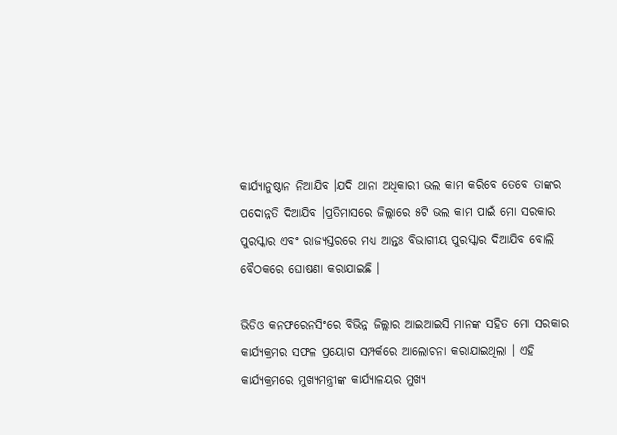କାର୍ଯ୍ୟାନୁଷ୍ଠାନ ନିଆଯିବ ।ଯଦି ଥାନା ଅଧିକାରୀ ଭଲ କାମ କରିବେ ତେବେ ତାଙ୍କର ପଦୋନ୍ନତି ଦିଆଯିବ ।ପ୍ରତିମାସରେ ଜିଲ୍ଲାରେ ୫ଟି ଭଲ କାମ ପାଇଁ ମୋ ସରକାର ପୁରସ୍କାର ଏବଂ ରାଜ୍ୟସ୍ତରରେ ମଧ୍ୟ ଆନ୍ତଃ ବିଭାଗୀୟ ପୁରସ୍କାର ଦିଆଯିବ ବୋଲି ବୈଠକରେ ଘୋଷଣା କରାଯାଇଛି ।

ଭିଡିଓ କନଫରେନସିଂରେ ବିଭିନ୍ନ ଜିଲ୍ଲାର ଆଇଆଇସି ମାନଙ୍କ ସହିତ ମୋ ସରକାର କାର୍ଯ୍ୟକ୍ରମର ସଫଳ ପ୍ରୟୋଗ ସମ୍ପର୍କରେ ଆଲୋଚନା କରାଯାଇଥିଲା । ଏହି କାର୍ଯ୍ୟକ୍ରମରେ ମୁଖ୍ୟମନ୍ତ୍ରୀଙ୍କ କାର୍ଯ୍ୟାଳୟର ମୁଖ୍ୟ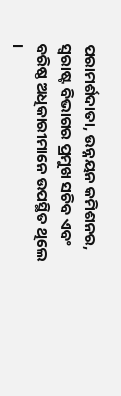ପରାମର୍ଶଦାତା, ଉନ୍ନୟନ କମିଶନର, ସ୍ୱରାଷ୍ଟ ବିଭାଗର ପ୍ରମୁଖ ସଚିବ ଏବଂ ବରିଷ୍ଠ ଅଧିକାରୀମାନେ ଉପସ୍ଥିତ ଥିଲେ ।